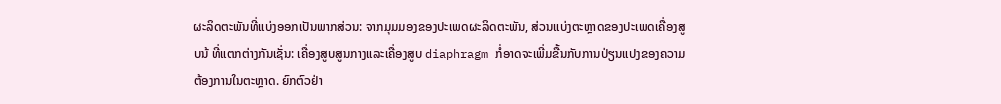ຜະລິດຕະພັນທີ່ແບ່ງອອກເປັນພາກສ່ວນ: ຈາກມຸມມອງຂອງປະເພດຜະລິດຕະພັນ, ສ່ວນແບ່ງຕະຫຼາດຂອງປະເພດເຄື່ອງສູບນ້ ທີ່ແຕກຕ່າງກັນເຊັ່ນ: ເຄື່ອງສູບສູນກາງແລະເຄື່ອງສູບ diaphragm ກໍ່ອາດຈະເພີ່ມຂື້ນກັບການປ່ຽນແປງຂອງຄວາມຕ້ອງການໃນຕະຫຼາດ. ຍົກຕົວຢ່າ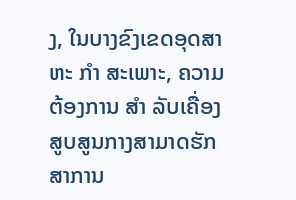ງ, ໃນບາງຂົງເຂດອຸດສາຫະ ກໍາ ສະເພາະ, ຄວາມຕ້ອງການ ສໍາ ລັບເຄື່ອງສູບສູນກາງສາມາດຮັກສາການ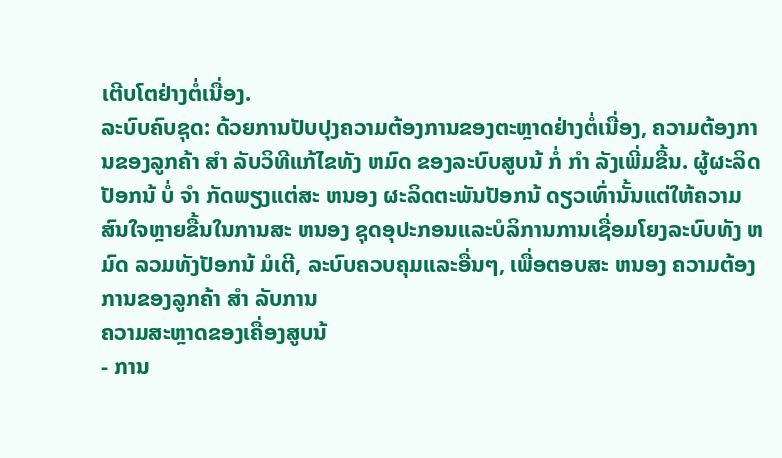ເຕີບໂຕຢ່າງຕໍ່ເນື່ອງ.
ລະບົບຄົບຊຸດ: ດ້ວຍການປັບປຸງຄວາມຕ້ອງການຂອງຕະຫຼາດຢ່າງຕໍ່ເນື່ອງ, ຄວາມຕ້ອງການຂອງລູກຄ້າ ສໍາ ລັບວິທີແກ້ໄຂທັງ ຫມົດ ຂອງລະບົບສູບນ້ ກໍ່ ກໍາ ລັງເພີ່ມຂື້ນ. ຜູ້ຜະລິດປັອກນ້ ບໍ່ ຈໍາ ກັດພຽງແຕ່ສະ ຫນອງ ຜະລິດຕະພັນປັອກນ້ ດຽວເທົ່ານັ້ນແຕ່ໃຫ້ຄວາມສົນໃຈຫຼາຍຂື້ນໃນການສະ ຫນອງ ຊຸດອຸປະກອນແລະບໍລິການການເຊື່ອມໂຍງລະບົບທັງ ຫມົດ ລວມທັງປັອກນ້ ມໍເຕີ, ລະບົບຄວບຄຸມແລະອື່ນໆ, ເພື່ອຕອບສະ ຫນອງ ຄວາມຕ້ອງການຂອງລູກຄ້າ ສໍາ ລັບການ
ຄວາມສະຫຼາດຂອງເຄື່ອງສູບນ້
- ການ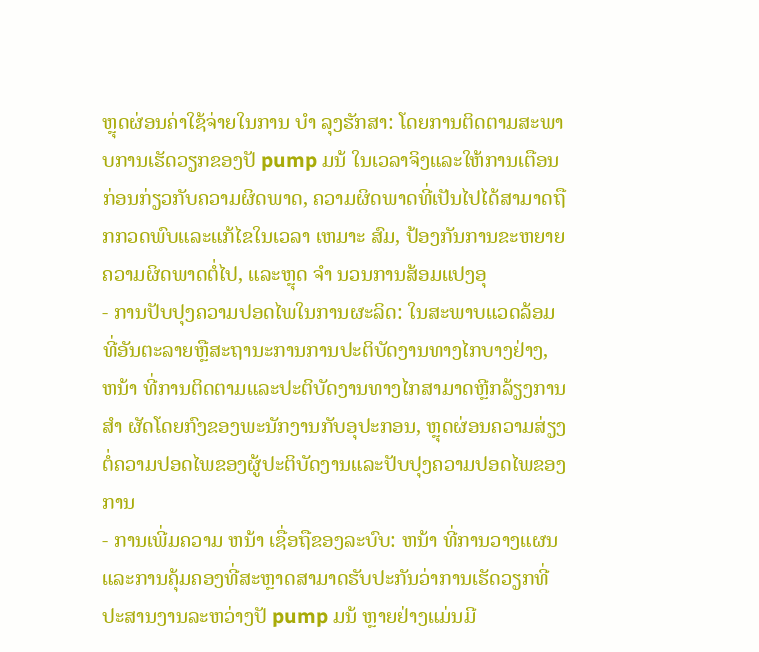ຫຼຸດຜ່ອນຄ່າໃຊ້ຈ່າຍໃນການ ບໍາ ລຸງຮັກສາ: ໂດຍການຕິດຕາມສະພາບການເຮັດວຽກຂອງປັ pump ມນ້ ໃນເວລາຈິງແລະໃຫ້ການເຕືອນກ່ອນກ່ຽວກັບຄວາມຜິດພາດ, ຄວາມຜິດພາດທີ່ເປັນໄປໄດ້ສາມາດຖືກກວດພົບແລະແກ້ໄຂໃນເວລາ ເຫມາະ ສົມ, ປ້ອງກັນການຂະຫຍາຍຄວາມຜິດພາດຕໍ່ໄປ, ແລະຫຼຸດ ຈໍາ ນວນການສ້ອມແປງອຸ
- ການປັບປຸງຄວາມປອດໄພໃນການຜະລິດ: ໃນສະພາບແວດລ້ອມທີ່ອັນຕະລາຍຫຼືສະຖານະການການປະຕິບັດງານທາງໄກບາງຢ່າງ, ຫນ້າ ທີ່ການຕິດຕາມແລະປະຕິບັດງານທາງໄກສາມາດຫຼີກລ້ຽງການ ສໍາ ຜັດໂດຍກົງຂອງພະນັກງານກັບອຸປະກອນ, ຫຼຸດຜ່ອນຄວາມສ່ຽງຕໍ່ຄວາມປອດໄພຂອງຜູ້ປະຕິບັດງານແລະປັບປຸງຄວາມປອດໄພຂອງການ
- ການເພີ່ມຄວາມ ຫນ້າ ເຊື່ອຖືຂອງລະບົບ: ຫນ້າ ທີ່ການວາງແຜນແລະການຄຸ້ມຄອງທີ່ສະຫຼາດສາມາດຮັບປະກັນວ່າການເຮັດວຽກທີ່ປະສານງານລະຫວ່າງປັ pump ມນ້ ຫຼາຍຢ່າງແມ່ນມີ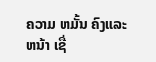ຄວາມ ຫມັ້ນ ຄົງແລະ ຫນ້າ ເຊື່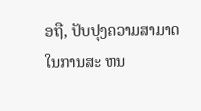ອຖື, ປັບປຸງຄວາມສາມາດໃນການສະ ຫນ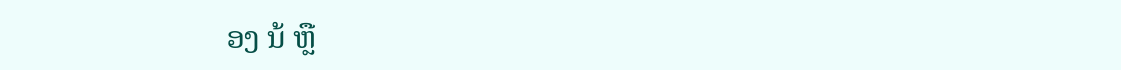ອງ ນ້ ຫຼື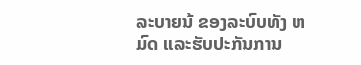ລະບາຍນ້ ຂອງລະບົບທັງ ຫມົດ ແລະຮັບປະກັນການ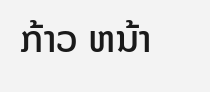ກ້າວ ຫນ້າ